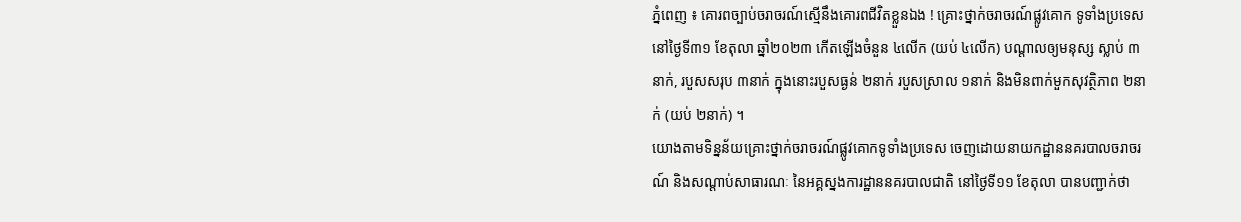ភ្នំពេញ ៖ គោរពច្បាប់ចរាចរណ៍ស្មើនឹងគោរពជីវិតខ្លួនឯង ! គ្រោះថ្នាក់ចរាចរណ៍ផ្លូវគោក ទូទាំងប្រទេសនៅថ្ងៃទី៣១ ខែតុលា ឆ្នាំ២០២៣ កើតឡើងចំនួន ៤លើក (យប់ ៤លើក) បណ្តាលឲ្យមនុស្ស ស្លាប់ ៣នាក់, របួសសរុប ៣នាក់ ក្នុងនោះរបួសធ្ងន់ ២នាក់ របួសស្រាល ១នាក់ និងមិនពាក់មួកសុវត្ថិភាព ២នាក់ (យប់ ២នាក់) ។
យោងតាមទិន្នន័យគ្រោះថ្នាក់ចរាចរណ៍ផ្លូវគោកទូទាំងប្រទេស ចេញដោយនាយកដ្ឋាននគរបាលចរាចរណ៍ និងសណ្តាប់សាធារណៈ នៃអគ្គស្នងការដ្ឋាននគរបាលជាតិ នៅថ្ងៃទី១១ ខែតុលា បានបញ្ជាក់ថា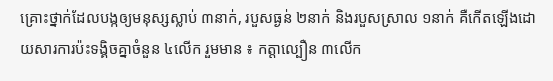គ្រោះថ្នាក់ដែលបង្កឲ្យមនុស្សស្លាប់ ៣នាក់, របួសធ្ងន់ ២នាក់ និងរបួសស្រាល ១នាក់ គឺកើតឡើងដោយសារការប៉ះទង្គិចគ្នាចំនួន ៤លើក រួមមាន ៖ កត្តាល្បឿន ៣លើក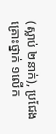(ស្លាប់ ២នាក់), ប្រជែងគ្រោះថ្នាក់ ១លើក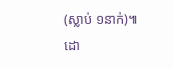(ស្លាប់ ១នាក់)៕
ដោ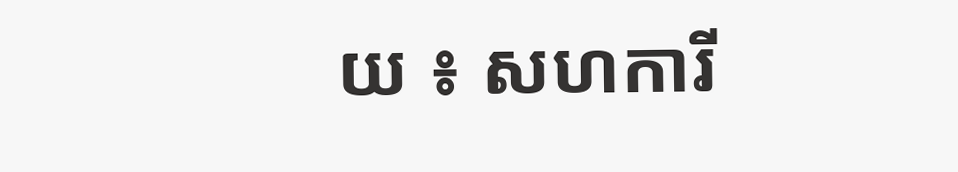យ ៖ សហការី